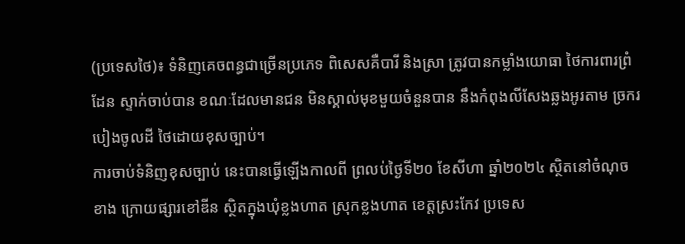(ប្រទេសថៃ)៖ ទំនិញគេចពន្ធជាច្រើនប្រភេទ ពិសេសគឺបារី និងស្រា ត្រូវបានកម្លាំងយោធា ថៃការពារព្រំដែន ស្ទាក់ចាប់បាន ខណៈដែលមានជន មិនស្គាល់មុខមួយចំនួនបាន នឹងកំពុងលីសែងឆ្លងអូរតាម ច្រករបៀងចូលដី ថៃដោយខុសច្បាប់។
ការចាប់ទំនិញខុសច្បាប់ នេះបានធ្វើឡើងកាលពី ព្រលប់ថ្ងៃទី២០ ខែសីហា ឆ្នាំ២០២៤ ស្ថិតនៅចំណុចខាង ក្រោយផ្សារខៅឌីន ស្ថិតក្នុងឃុំខ្លងហាត ស្រុកខ្លងហាត ខេត្តស្រះកែវ ប្រទេស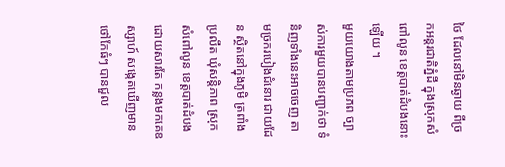ថៃ ដែលនៅមិនឆ្ងាយ ពីច្រកអន្តរជាតិភ្នំដី ក្នុងស្រុកសំពៅលូន ខេត្តបាត់ដំបងនោះឡើយ ។
មួយយោងតាមប្រភព ច្បាស់ការមួយបានបញ្ជាក់ថា ទំនិញទាំងនេះអាចចេញ តាមច្រករបៀងជំនោរ ជាយដែន ស្ថិតនៅក្នុងភូមិ ត្រពាំងប្រលឹត ឃុំសន្តិភាព ស្រុកសំពៅលូន ខេត្តបាត់ដំបង ដោយសារតែ កន្លងមកគេឧស្សាហ៍ សង្កេតឃើញមានថៅកែធំៗ បានជួល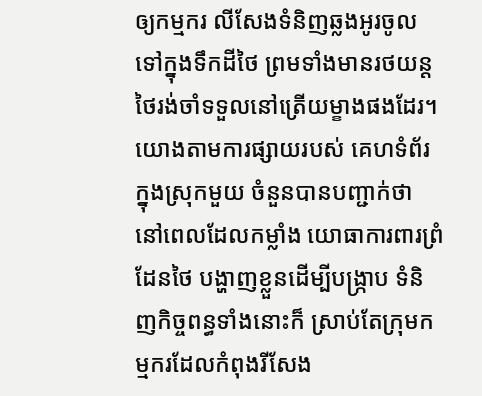ឲ្យកម្មករ លីសែងទំនិញឆ្លងអូរចូល ទៅក្នុងទឹកដីថៃ ព្រមទាំងមានរថយន្ត ថៃរង់ចាំទទួលនៅត្រើយម្ខាងផងដែរ។
យោងតាមការផ្សាយរបស់ គេហទំព័រក្នុងស្រុកមួយ ចំនួនបានបញ្ជាក់ថា នៅពេលដែលកម្លាំង យោធាការពារព្រំដែនថៃ បង្ហាញខ្លួនដើម្បីបង្ក្រាប ទំនិញកិច្ចពន្ធទាំងនោះក៏ ស្រាប់តែក្រុមកម្មករដែលកំពុងរីសែង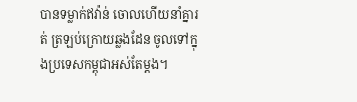បានទម្លាក់ឥវ៉ាន់ ចោលហើយនាំគ្នារត់ ត្រឡប់ក្រោយឆ្លងដែន ចូលទៅក្នុងប្រទេសកម្ពុជាអស់តែម្ដង។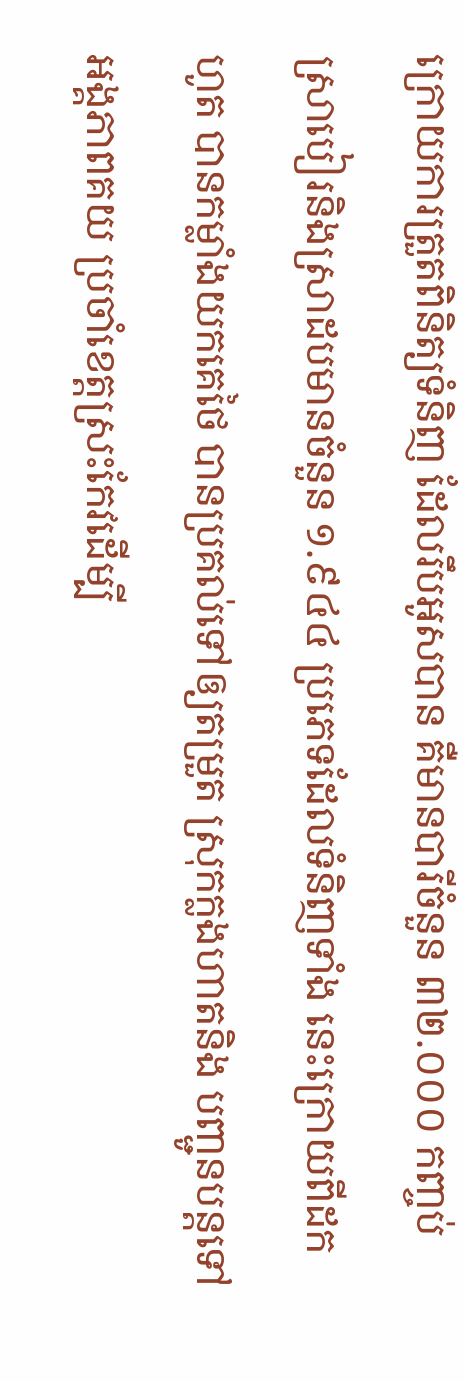ក្រោយការត្រួតពិនិត្យទំនិញ ដែលរឹបអូសបាន គឺមានបារីចំនួន ៣២.០០០ កញ្ចប់ ស្រាបៀរនិងស្រាដបមានចំនួន ១.៩៤៤ ប្រភេទដែលទំនិញទាំង នេះក្រោយពីដកហូត បានកម្លាំងយកគេថៃ បានប្រគល់ទៅឲ្យតម្រួត ស្រុកក្លងហាតនិង បញ្ជូនបន្តទៅអង្គភាពគយ ប្រចាំខេត្តស្រះកែវដើម្បី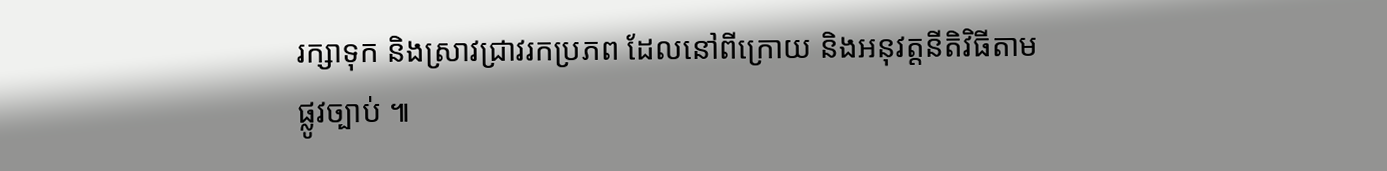រក្សាទុក និងស្រាវជ្រាវរកប្រភព ដែលនៅពីក្រោយ និងអនុវត្តនីតិវិធីតាមផ្លូវច្បាប់ ៕